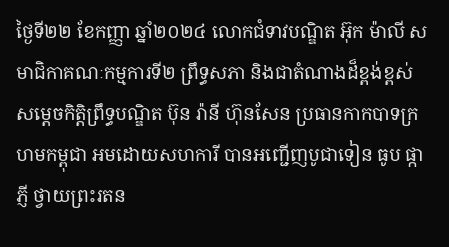ថ្ងៃទី២២ ខែកញ្ញា ឆ្នាំ២០២៤ លោកជំទាវបណ្ឌិត អ៊ុក ម៉ាលី សមាជិកាគណៈកម្មការទី២ ព្រឹទ្ធសភា និងជាតំណាងដ៏ខ្ពង់ខ្ពស់ សម្តេចកិត្តិព្រឹទ្ធបណ្ឌិត ប៊ុន រ៉ានី ហ៊ុនសែន ប្រធានកាកបាទក្រហមកម្ពុជា អមដោយសហការី បានអញ្ជើញបូជាទៀន ធូប ផ្កាភ្ញី ថ្វាយព្រះរតន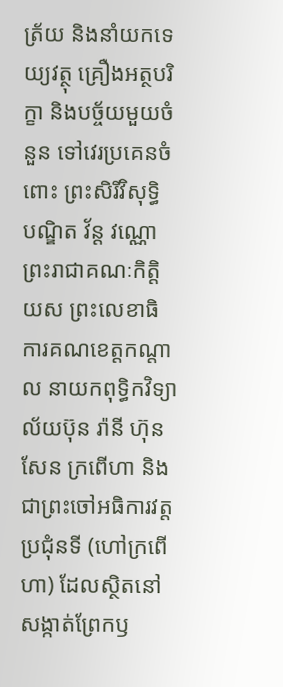ត្រ័យ និងនាំយកទេយ្យវត្ថុ គ្រឿងអត្ថបរិក្ខា និងបច្ច័យមួយចំនួន ទៅវេរប្រគេនចំពោះ ព្រះសិរីវិសុទ្ធិ បណ្ឌិត វ័ន្ត វណ្ណោ ព្រះរាជាគណៈកិត្តិយស ព្រះលេខាធិការគណខេត្តកណ្តាល នាយកពុទ្ធិកវិទ្យាល័យប៊ុន រ៉ានី ហ៊ុនសែន ក្រពើហា និងជាព្រះចៅអធិការវត្តប្រជុំនទី (ហៅក្រពើហា) ដែលស្ថិតនៅសង្កាត់ព្រែកឫ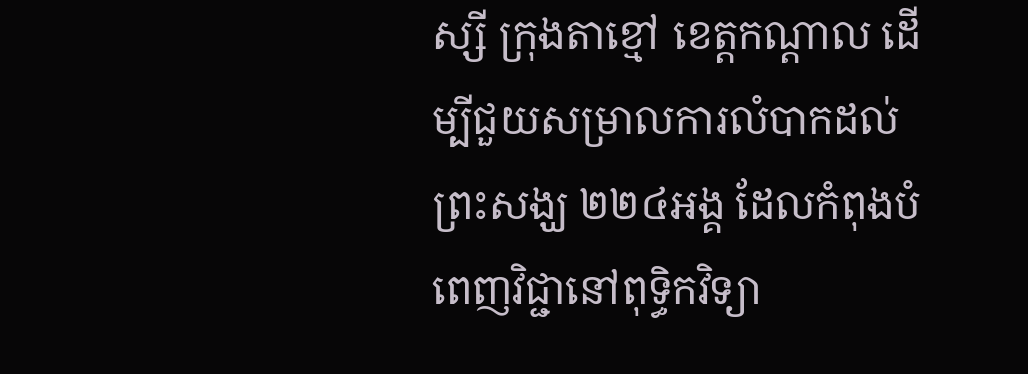ស្សី ក្រុងតាខ្មៅ ខេត្តកណ្តាល ដេីម្បីជួយសម្រាលការលំបាកដល់ព្រះសង្ឃ ២២៤អង្គ ដែលកំពុងបំពេញវិជ្ជានៅពុទ្ធិកវិទ្យា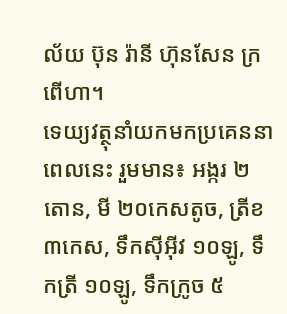ល័យ ប៊ុន រ៉ានី ហ៊ុនសែន ក្រពើហា។
ទេយ្យវត្ថុនាំយកមកប្រគេននាពេលនេះ រួមមាន៖ អង្ករ ២តោន, មី ២០កេសតូច, ត្រីខ ៣កេស, ទឹកស៊ីអ៊ីវ ១០ឡូ, ទឹកត្រី ១០ឡូ, ទឹកក្រូច ៥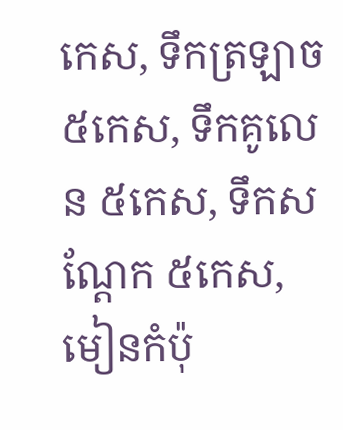កេស, ទឹកត្រឡាច ៥កេស, ទឹកគូលេន ៥កេស, ទឹកសណ្តែក ៥កេស, មៀនកំប៉ុ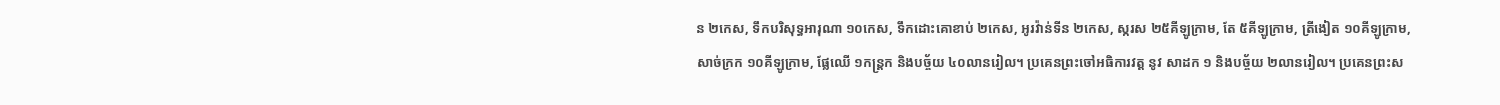ន ២កេស, ទឹកបរិសុទ្ធអារុណា ១០កេស, ទឹកដោះគោខាប់ ២កេស, អូរវ៉ាន់ទីន ២កេស, ស្ករស ២៥គីឡូក្រាម, តែ ៥គីឡូក្រាម, ត្រីងៀត ១០គីឡូក្រាម, សាច់ក្រក ១០គីឡូក្រាម, ផ្លែឈេី ១កន្ត្រក និងបច្ច័យ ៤០លានរៀល។ ប្រគេនព្រះចៅអធិការវត្ត នូវ សាដក ១ និងបច្ច័យ ២លានរៀល។ ប្រគេនព្រះស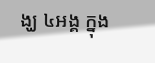ង្ឃ ៤អង្គ ក្នុង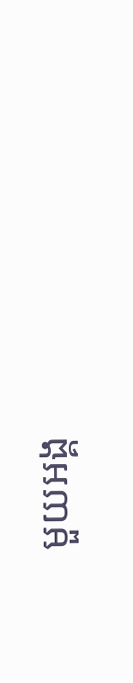មួយអង្គ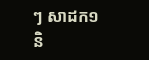ៗ សាដក១ និ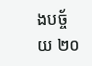ងបច្ច័យ ២០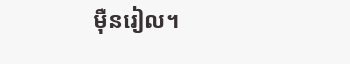ម៉ឺនរៀល។